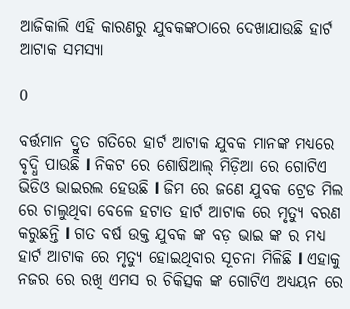ଆଜିକାଲି ଏହି କାରଣରୁ ଯୁବକଙ୍କଠାରେ ଦେଖାଯାଉଛି ହାର୍ଟ ଆଟାକ ସମସ୍ୟା

0

ବର୍ତ୍ତମାନ ଦ୍ରୁତ ଗତିରେ ହାର୍ଟ ଆଟାକ ଯୁବକ ମାନଙ୍କ ମଧ୍ୟରେ ବୃଦ୍ଧି ପାଉଛି l ନିକଟ ରେ ଶୋଷିଆଲ୍ ମିଡ଼ିଆ ରେ ଗୋଟିଏ ଭିଡିଓ ଭାଇରଲ ହେଉଛି l ଜିମ ରେ ଜଣେ ଯୁବକ ଟ୍ରେଡ ମିଲ ରେ ଚାଲୁଥିବା ବେଳେ ହଟାତ ହାର୍ଟ ଆଟାକ ରେ ମୃତ୍ୟୁ ବରଣ କରୁଛନ୍ତି l ଗତ ବର୍ଷ ଉକ୍ତ ଯୁବକ ଙ୍କ ବଡ଼ ଭାଇ ଙ୍କ ର ମଧ୍ୟ ହାର୍ଟ ଆଟାକ ରେ ମୃତ୍ୟୁ ହୋଇଥିବାର ସୂଚନା ମିଳିଛି l ଏହାକୁ ନଜର ରେ ରଖି ଏମସ ର ଚିକିତ୍ସକ ଙ୍କ ଗୋଟିଏ ଅଧ୍ୟୟନ ରେ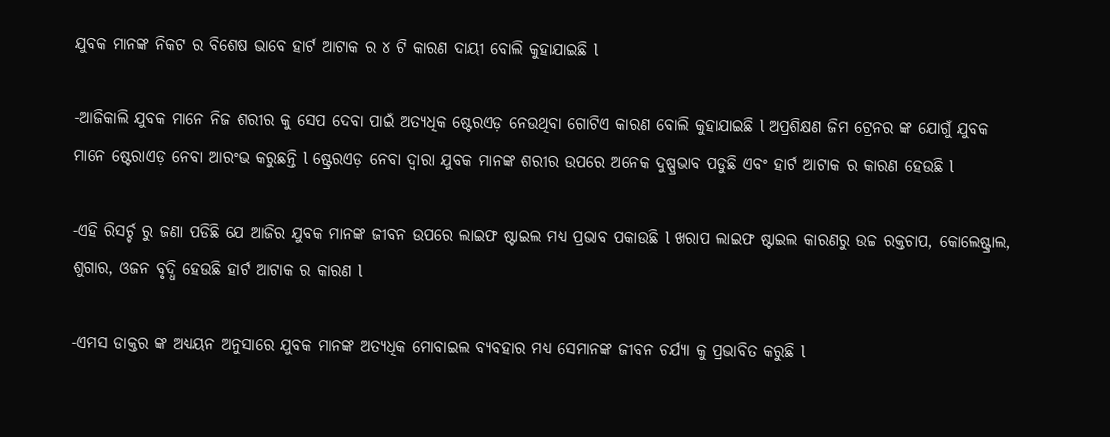ଯୁବକ ମାନଙ୍କ ନିକଟ ର ବିଶେଷ ଭାବେ ହାର୍ଟ ଆଟାକ ର ୪ ଟି କାରଣ ଦାୟୀ ବୋଲି କୁହାଯାଇଛି l

-ଆଜିକାଲି ଯୁବକ ମାନେ ନିଜ ଶରୀର କୁ ସେପ ଦେବା ପାଇଁ ଅତ୍ୟଧିକ ଷ୍ଟେରଏଡ଼ ନେଉଥିବା ଗୋଟିଏ କାରଣ ବୋଲି କୁହାଯାଇଛି l ଅପ୍ରଶିକ୍ଷଣ ଜିମ ଟ୍ରେନର ଙ୍କ ଯୋଗୁଁ ଯୁବକ ମାନେ ଷ୍ଟେରାଏଡ଼ ନେବା ଆରଂଭ କରୁଛନ୍ତି l ଷ୍ଟ୍ରେରଏଡ଼ ନେବା ଦ୍ୱାରା ଯୁବକ ମାନଙ୍କ ଶରୀର ଉପରେ ଅନେକ ଦୁଷ୍ପ୍ରଭାବ ପଡୁଛି ଏବଂ ହାର୍ଟ ଆଟାକ ର କାରଣ ହେଉଛି l

-ଏହି ରିସର୍ଚ୍ଚ ରୁ ଜଣା ପଡିଛି ଯେ ଆଜିର ଯୁବକ ମାନଙ୍କ ଜୀବନ ଉପରେ ଲାଇଫ ଷ୍ଟାଇଲ ମଧ୍ୟ ପ୍ରଭାବ ପକାଉଛି l ଖରାପ ଲାଇଫ ଷ୍ଟାଇଲ କାରଣରୁ ଉଚ୍ଚ ରକ୍ତଚାପ, କୋଲେଷ୍ଟ୍ରାଲ, ଶୁଗାର, ଓଜନ ବୃଦ୍ଧି ହେଉଛି ହାର୍ଟ ଆଟାକ ର କାରଣ l

-ଏମସ ଡାକ୍ତର ଙ୍କ ଅଧ୍ୟୟନ ଅନୁସାରେ ଯୁବକ ମାନଙ୍କ ଅତ୍ୟଧିକ ମୋବାଇଲ ବ୍ୟବହାର ମଧ୍ୟ ସେମାନଙ୍କ ଜୀବନ ଚର୍ଯ୍ୟା କୁ ପ୍ରଭାବିତ କରୁଛି l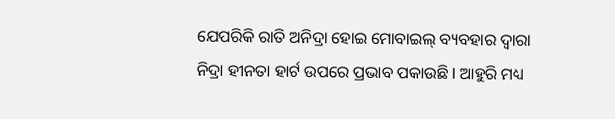ଯେପରିକି ରାତି ଅନିଦ୍ରା ହୋଇ ମୋବାଇଲ୍ ବ୍ୟବହାର ଦ୍ୱାରା ନିଦ୍ରା ହୀନତା ହାର୍ଟ ଉପରେ ପ୍ରଭାବ ପକାଉଛି l ଆହୁରି ମଧ୍ୟ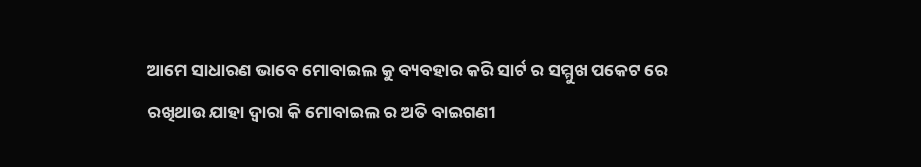ଆମେ ସାଧାରଣ ଭାବେ ମୋବାଇଲ କୁ ବ୍ୟବହାର କରି ସାର୍ଟ ର ସମ୍ମୁଖ ପକେଟ ରେ ରଖିଥାଉ ଯାହା ଦ୍ୱାରା କି ମୋବାଇଲ ର ଅତି ବାଇଗଣୀ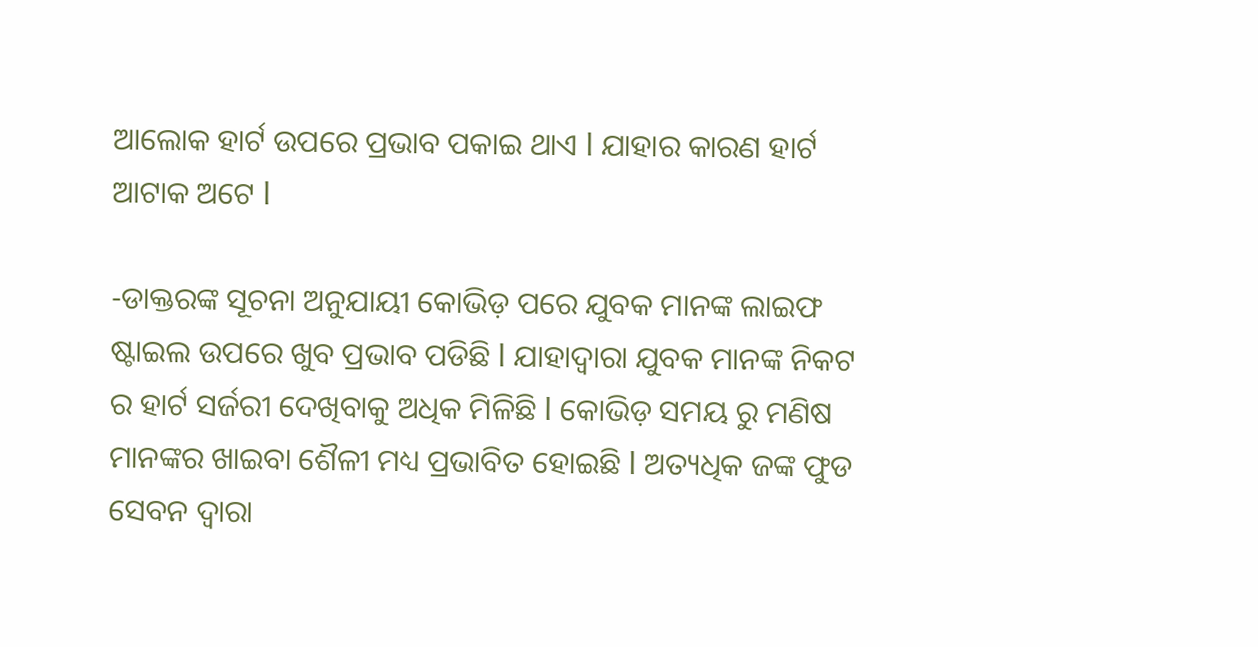ଆଲୋକ ହାର୍ଟ ଉପରେ ପ୍ରଭାବ ପକାଇ ଥାଏ l ଯାହାର କାରଣ ହାର୍ଟ ଆଟାକ ଅଟେ l

-ଡାକ୍ତରଙ୍କ ସୂଚନା ଅନୁଯାୟୀ କୋଭିଡ଼ ପରେ ଯୁବକ ମାନଙ୍କ ଲାଇଫ ଷ୍ଟାଇଲ ଉପରେ ଖୁବ ପ୍ରଭାବ ପଡିଛି l ଯାହାଦ୍ୱାରା ଯୁବକ ମାନଙ୍କ ନିକଟ ର ହାର୍ଟ ସର୍ଜରୀ ଦେଖିବାକୁ ଅଧିକ ମିଳିଛି l କୋଭିଡ଼ ସମୟ ରୁ ମଣିଷ ମାନଙ୍କର ଖାଇବା ଶୈଳୀ ମଧ୍ୟ ପ୍ରଭାବିତ ହୋଇଛି l ଅତ୍ୟଧିକ ଜଙ୍କ ଫୁଡ ସେବନ ଦ୍ୱାରା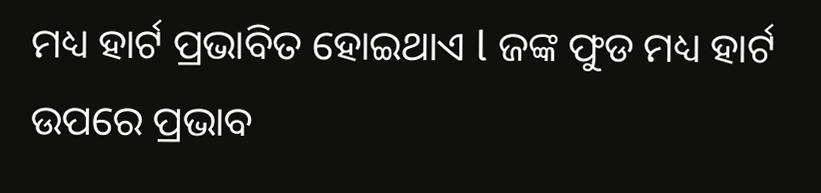ମଧ୍ୟ ହାର୍ଟ ପ୍ରଭାବିତ ହୋଇଥାଏ l ଜଙ୍କ ଫୁଡ ମଧ୍ୟ ହାର୍ଟ ଉପରେ ପ୍ରଭାବ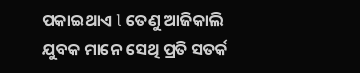ପକାଇଥାଏ l ତେଣୁ ଆଜିକାଲି ଯୁବକ ମାନେ ସେଥି ପ୍ରତି ସତର୍କ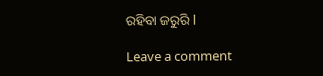ରହିବା ଜରୁରି l

Leave a comment